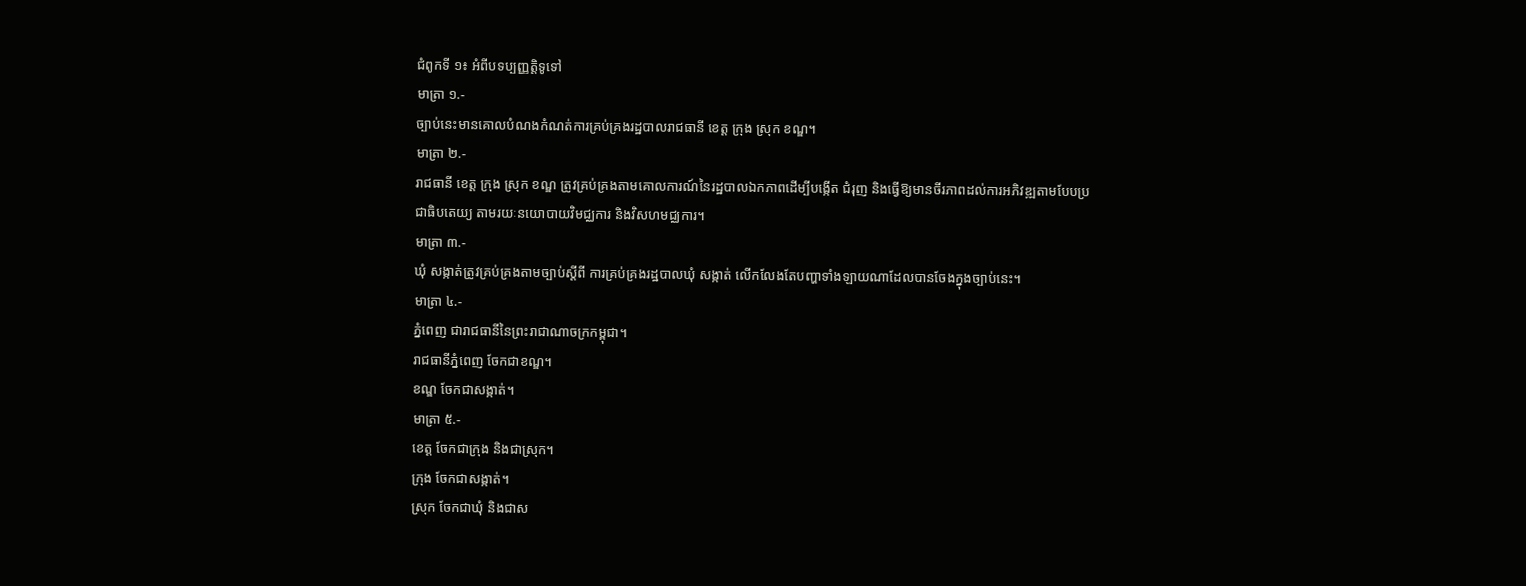ជំពូកទី ១៖ អំពីបទប្បញ្ញត្តិទូទៅ
មាត្រា ១.-
ច្បាប់នេះមានគោលបំណងកំណត់ការគ្រប់គ្រងរដ្ឋបាលរាជធានី ខេត្ត ក្រុង ស្រុក ខណ្ឌ។
មាត្រា ២.-
រាជធានី ខេត្ត ក្រុង ស្រុក ខណ្ឌ ត្រូវគ្រប់គ្រងតាមគោលការណ៍នៃរដ្ឋបាលឯកភាពដើម្បីបង្កើត ជំរុញ និងធ្វើឱ្យមានចីរភាពដល់ការអភិវឌ្ឍតាមបែបប្រជាធិបតេយ្យ តាមរយៈនយោបាយវិមជ្ឈការ និងវិសហមជ្ឈការ។
មាត្រា ៣.-
ឃុំ សង្កាត់ត្រូវគ្រប់គ្រងតាមច្បាប់ស្ដីពី ការគ្រប់គ្រងរដ្ឋបាលឃុំ សង្កាត់ លើកលែងតែបញ្ហាទាំងឡាយណាដែលបានចែងក្នុងច្បាប់នេះ។
មាត្រា ៤.-
ភ្នំពេញ ជារាជធានីនៃព្រះរាជាណាចក្រកម្ពុជា។
រាជធានីភ្នំពេញ ចែកជាខណ្ឌ។
ខណ្ឌ ចែកជាសង្កាត់។
មាត្រា ៥.-
ខេត្ត ចែកជាក្រុង និងជាស្រុក។
ក្រុង ចែកជាសង្កាត់។
ស្រុក ចែកជាឃុំ និងជាស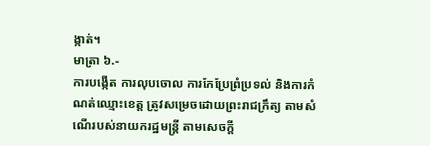ង្កាត់។
មាត្រា ៦.-
ការបង្កើត ការលុបចោល ការកែប្រែព្រំប្រទល់ និងការកំណត់ឈ្មោះខេត្ត ត្រូវសម្រេចដោយព្រះរាជក្រឹត្យ តាមសំណើរបស់នាយករដ្ឋមន្ត្រី តាមសេចក្ដី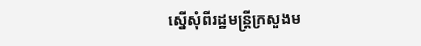ស្នើសុំពីរដ្ឋមន្ត្រីក្រសួងម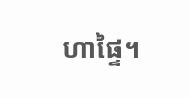ហាផ្ទៃ។